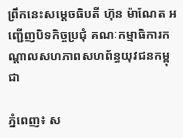ព្រឹកនេះសម្ដេចធិបតី ហ៊ុន ម៉ាណែត អញ្ជើញបិទកិច្ចប្រជុំ គណៈកម្មាធិការកណ្ដាលសហភាពសហព័ន្ធយុវជនកម្ពុជា

ភ្នំពេញ៖ ស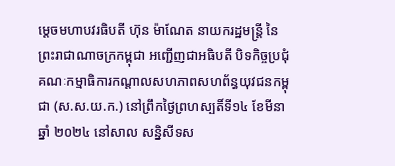ម្តេចមហាបវរធិបតី ហ៊ុន ម៉ាណែត នាយករដ្ឋមន្ត្រី នៃព្រះរាជាណាចក្រកម្ពុជា អញ្ជើញជាអធិបតី បិទកិច្ចប្រជុំ គណៈកម្មាធិការកណ្ដាលសហភាពសហព័ន្ធយុវជនកម្ពុជា (ស.ស.យ.ក.) នៅព្រឹកថ្ងៃព្រហស្បតិ៍ទី១៤ ខែមីនា ឆ្នាំ ២០២៤ នៅសាល សន្និសីទស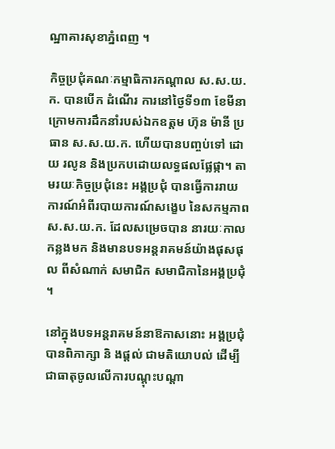ណ្ឋាគារសុខាភ្នំពេញ ។

កិច្ចប្រជុំគណៈកម្មាធិការកណ្ដាល ស.ស.យ.ក. បានបើក ដំណើរ ការនៅថ្ងៃទី១៣ ខែមីនា ក្រោមការដឹកនាំរបស់ឯកឧត្តម ហ៊ុន ម៉ានី ប្រធាន ស.ស.យ.ក. ហើយបានបញ្ចប់ទៅ ដោយ រលូន និងប្រកបដោយលទ្ធផលផ្លែផ្កា។ តាមរយៈកិច្ចប្រជុំនេះ អង្គប្រជុំ បានធ្វើការរាយការណ៍អំពីរបាយការណ៍សង្ខេប នៃសកម្មភាព ស.ស.យ.ក. ដែលសម្រេចបាន នារយៈកាល កន្លងមក និងមានបទអន្តរាគមន៍យ៉ាងផុសផុល ពីសំណាក់ សមាជិក សមាជិកានៃអង្គប្រជុំ ។

នៅក្នុងបទអន្តរាគមន៍នាឱកាសនោះ អង្គប្រជុំ បានពិភាក្សា និ ងផ្តល់ ជាមតិយោបល់ ដើម្បីជាធាតុចូលលើការបណ្តុះបណ្តា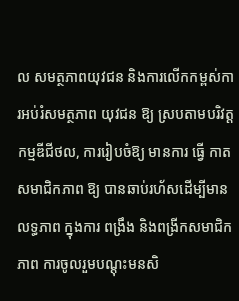ល សមត្ថភាពយុវជន និងការលើកកម្ពស់ការអប់រំសមត្ថភាព យុវជន ឱ្យ ស្របតាមបរិវត្តកម្មឌីជីថល, ការរៀបចំឱ្យ មានការ ធ្វើ កាតសមាជិកភាព ឱ្យ បានឆាប់រហ័សដើម្បីមានលទ្ធភាព ក្នុងការ ពង្រឹង និងពង្រីកសមាជិកភាព ការចូលរួមបណ្ដុះមនសិ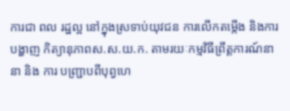ការជា ពល រដ្ឋល្អ នៅក្នុងស្រទាប់យុវជន ការលើកតម្កើង និងការបង្ហាញ កិត្យានុភាពស.ស.យ.ក. តាមរយៈកម្មវិធីព្រឹត្តការណ៍នានា និង ការ បញ្ជ្រាបពីបុព្វហេ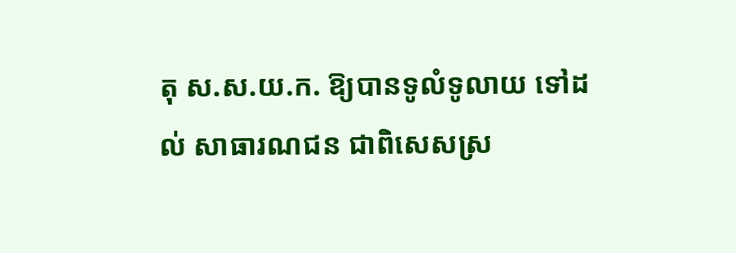តុ ស.ស.យ.ក. ឱ្យបានទូលំទូលាយ ទៅដល់ សាធារណជន ជាពិសេសស្រ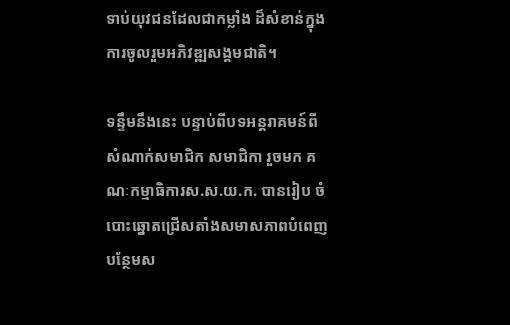ទាប់យុវជនដែលជាកម្លាំង ដ៏សំខាន់ក្នុងការចូលរួមអភិវឌ្ឍសង្គមជាតិ។

ទន្ទឹមនឹងនេះ បន្ទាប់ពីបទអន្តរាគមន៍ពីសំណាក់សមាជិក សមាជិកា រួចមក គណៈកម្មាធិការស.ស.យ.ក. បានរៀប ចំបោះឆ្នោតជ្រើសតាំងសមាសភាពបំពេញបន្ថែមស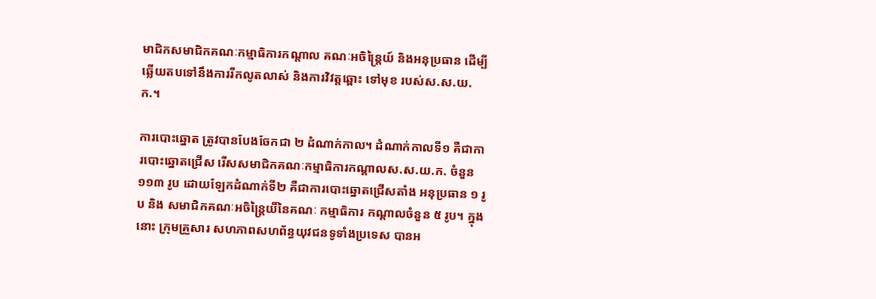មាជិកសមាជិកគណៈកម្មាធិការកណ្តាល គណៈអចិន្ត្រៃយ៍ និងអនុប្រធាន ដើម្បីឆ្លើយតបទៅនឹងការរីកលូតលាស់ និងការវិវត្តឆ្ពោះ ទៅមុខ របស់ស.ស.យ.ក.។

ការបោះឆ្នោត ត្រូវបានបែងចែកជា ២ ដំណាក់កាល។ ដំណាក់កាលទី១ គឺជាការបោះឆ្នោតជ្រើស រើសសមាជិកគណៈកម្មាធិការកណ្តាលស.ស.យ.ក. ចំនួន ១១៣ រូប ដោយឡែកដំណាក់ទី២ គឺជាការបោះឆ្នោតជ្រើសតាំង អនុប្រធាន ១ រូប និង សមាជិកគណៈអចិន្ត្រៃយិ៍នៃគណៈ កម្មាធិការ កណ្តាលចំនួន ៥ រូប។ ក្នុងនោះ ក្រុមគ្រួសារ សហភាពសហព័ន្ធយុវជនទូទាំងប្រទេស បានអ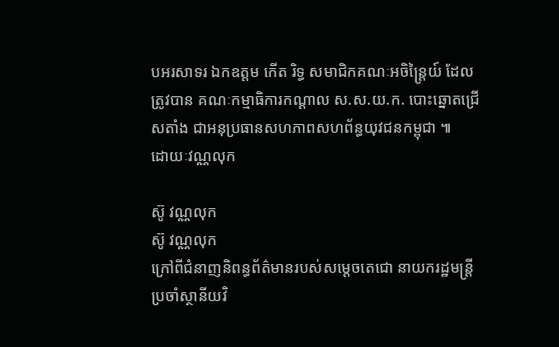បអរសាទរ ឯកឧត្តម កើត រិទ្ធ សមាជិកគណៈអចិន្រ្តៃយ៍ ដែលត្រូវបាន គណៈកម្មាធិការកណ្តាល ស.ស.យ.ក. បោះឆ្នោតជ្រើសតាំង ជាអនុប្រធានសហភាពសហព័ន្ធយុវជនកម្ពុជា ៕
ដោយៈវណ្ណលុក

ស៊ូ វណ្ណលុក
ស៊ូ វណ្ណលុក
ក្រៅពីជំនាញនិពន្ធព័ត៌មានរបស់សម្ដេចតេជោ នាយករដ្ឋមន្ត្រីប្រចាំស្ថានីយវិ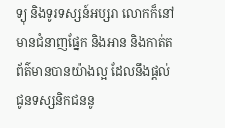ទ្យុ និងទូរទស្សន៍អប្សរា លោកក៏នៅមានជំនាញផ្នែក និងអាន និងកាត់តព័ត៌មានបានយ៉ាងល្អ ដែលនឹងផ្ដល់ជូនទស្សនិកជននូ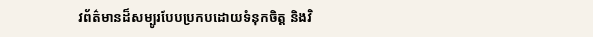វព័ត៌មានដ៏សម្បូរបែបប្រកបដោយទំនុកចិត្ត និងវិ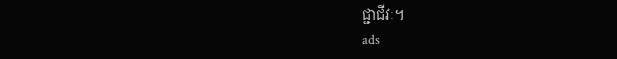ជ្ជាជីវៈ។
ads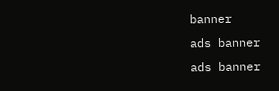banner
ads banner
ads banner